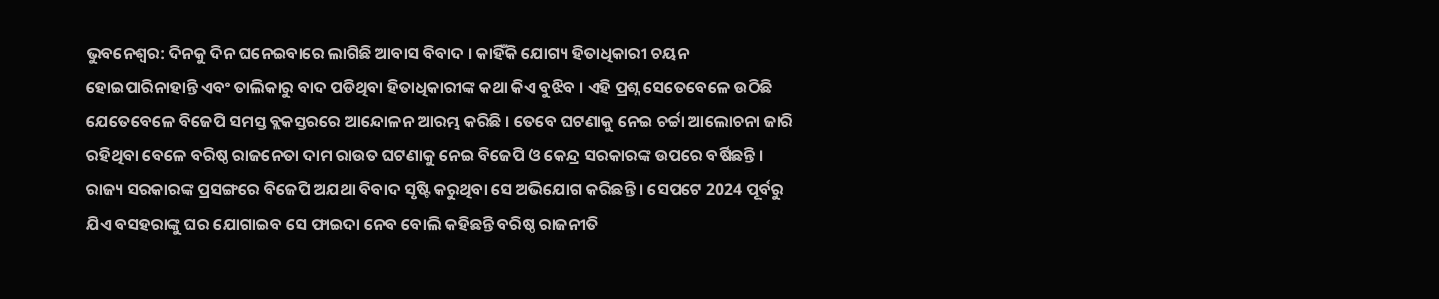ଭୁବନେଶ୍ବର: ଦିନକୁ ଦିନ ଘନେଇବାରେ ଲାଗିଛି ଆବାସ ବିବାଦ । କାହିଁକି ଯୋଗ୍ୟ ହିତାଧିକାରୀ ଚୟନ ହୋଇପାରିନାହାନ୍ତି ଏବଂ ତାଲିକାରୁ ବାଦ ପଡିଥିବା ହିତାଧିକାରୀଙ୍କ କଥା କିଏ ବୁଝିବ । ଏହି ପ୍ରଶ୍ନ ସେତେବେଳେ ଉଠିଛି ଯେତେବେଳେ ବିଜେପି ସମସ୍ତ ବ୍ଲକସ୍ତରରେ ଆନ୍ଦୋଳନ ଆରମ୍ଭ କରିଛି । ତେବେ ଘଟଣାକୁ ନେଇ ଚର୍ଚ୍ଚା ଆଲୋଚନା ଜାରି ରହିଥିବା ବେଳେ ବରିଷ୍ଠ ରାଜନେତା ଦାମ ରାଉତ ଘଟଣାକୁ ନେଇ ବିଜେପି ଓ କେନ୍ଦ୍ର ସରକାରଙ୍କ ଉପରେ ବର୍ଷିଛନ୍ତି । ରାଜ୍ୟ ସରକାରଙ୍କ ପ୍ରସଙ୍ଗରେ ବିଜେପି ଅଯଥା ବିବାଦ ସୃଷ୍ଟି କରୁଥିବା ସେ ଅଭିଯୋଗ କରିଛନ୍ତି । ସେପଟେ 2024 ପୂର୍ବରୁ ଯିଏ ବସହରାଙ୍କୁ ଘର ଯୋଗାଇବ ସେ ଫାଇଦା ନେବ ବୋଲି କହିଛନ୍ତି ବରିଷ୍ଠ ରାଜନୀତି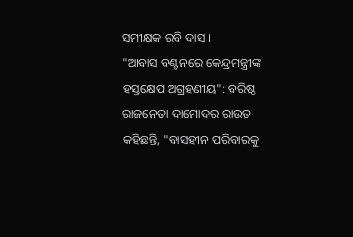ସମୀକ୍ଷକ ରବି ଦାସ ।
"ଆବାସ ବଣ୍ଟନରେ କେନ୍ଦ୍ରମନ୍ତ୍ରୀଙ୍କ ହସ୍ତକ୍ଷେପ ଅଗ୍ରହଣୀୟ": ବରିଷ୍ଠ ରାଜନେତା ଦାମୋଦର ରାଉତ କହିଛନ୍ତି, "ବାସହୀନ ପରିବାରକୁ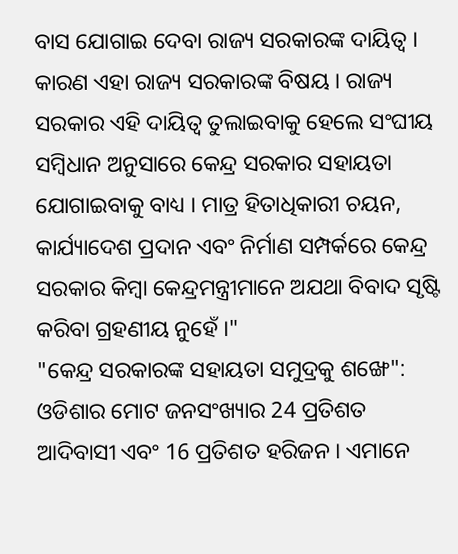ବାସ ଯୋଗାଇ ଦେବା ରାଜ୍ୟ ସରକାରଙ୍କ ଦାୟିତ୍ବ । କାରଣ ଏହା ରାଜ୍ୟ ସରକାରଙ୍କ ବିଷୟ । ରାଜ୍ୟ ସରକାର ଏହି ଦାୟିତ୍ବ ତୁଲାଇବାକୁ ହେଲେ ସଂଘୀୟ ସମ୍ବିଧାନ ଅନୁସାରେ କେନ୍ଦ୍ର ସରକାର ସହାୟତା ଯୋଗାଇବାକୁ ବାଧ୍ୟ । ମାତ୍ର ହିତାଧିକାରୀ ଚୟନ, କାର୍ଯ୍ୟାଦେଶ ପ୍ରଦାନ ଏବଂ ନିର୍ମାଣ ସମ୍ପର୍କରେ କେନ୍ଦ୍ର ସରକାର କିମ୍ବା କେନ୍ଦ୍ରମନ୍ତ୍ରୀମାନେ ଅଯଥା ବିବାଦ ସୃଷ୍ଟି କରିବା ଗ୍ରହଣୀୟ ନୁହେଁ ।"
"କେନ୍ଦ୍ର ସରକାରଙ୍କ ସହାୟତା ସମୁଦ୍ରକୁ ଶଙ୍ଖେ": ଓଡିଶାର ମୋଟ ଜନସଂଖ୍ୟାର 24 ପ୍ରତିଶତ ଆଦିବାସୀ ଏବଂ 16 ପ୍ରତିଶତ ହରିଜନ । ଏମାନେ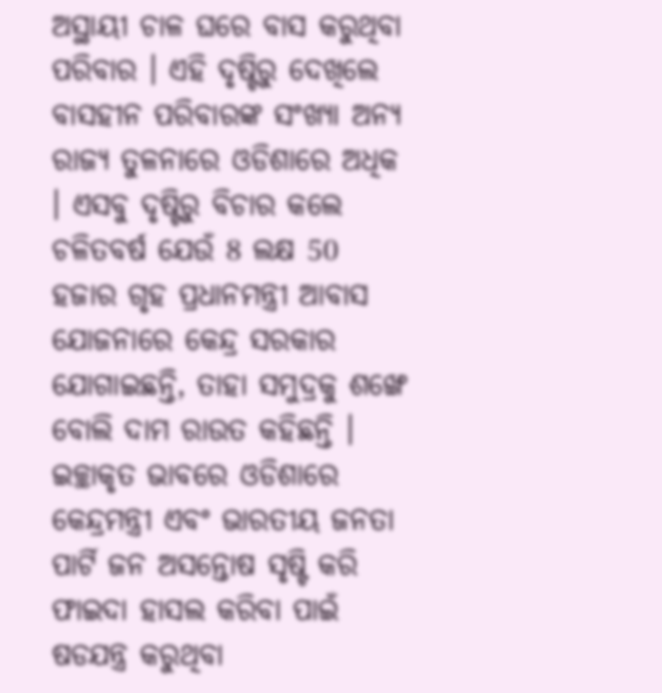ଅସ୍ଥାୟୀ ଚାଳ ଘରେ ବାସ କରୁଥିବା ପରିବାର । ଏହି ଦୃଷ୍ଟିରୁ ଦେଖିଲେ ବାସହୀନ ପରିବାରଙ୍କ ସଂଖ୍ୟା ଅନ୍ୟ ରାଜ୍ୟ ତୁଳନାରେ ଓଡିଶାରେ ଅଧିକ । ଏସବୁ ଦୃଷ୍ଟିରୁ ବିଚାର କଲେ ଚଳିତବର୍ଷ ଯେଉଁ 8 ଲକ୍ଷ 50 ହଜାର ଗୃହ ପ୍ରଧାନମନ୍ତ୍ରୀ ଆବାସ ଯୋଜନାରେ କେନ୍ଦ୍ର ସରକାର ଯୋଗାଇଛନ୍ତି, ତାହା ସମୁଦ୍ରକୁ ଶଙ୍ଖେ ବୋଲି ଦାମ ରାଉତ କହିଛନ୍ତି । ଇଚ୍ଛାକୃତ ଭାବରେ ଓଡିଶାରେ କେନ୍ଦ୍ରମନ୍ତ୍ରୀ ଏବଂ ଭାରତୀୟ ଜନତା ପାର୍ଟି ଜନ ଅସନ୍ତୋଷ ସୃଷ୍ଟି କରି ଫାଇଦା ହାସଲ କରିବା ପାଇଁ ଷଡଯନ୍ତ୍ର କରୁଥିବା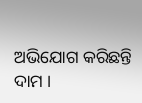ଅଭିଯୋଗ କରିଛନ୍ତି ଦାମ ।